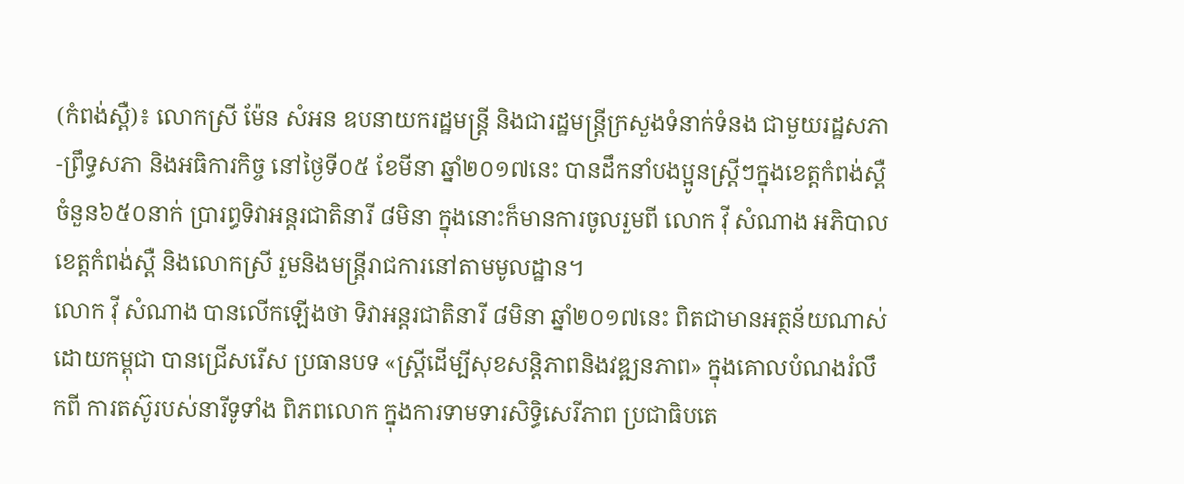(កំពង់ស្ពឺ)៖ លោកស្រី ម៉ែន សំអន ឧបនាយករដ្ឋមន្ត្រី និងជារដ្ឋមន្ត្រីក្រសួងទំនាក់ទំនង ជាមួយរដ្ឋសភា-ព្រឹទ្ធសភា និងអធិការកិច្ច នៅថ្ងៃទី០៥ ខែមីនា ឆ្នាំ២០១៧នេះ បានដឹកនាំបងប្អូនស្រ្តីៗក្នុងខេត្តកំពង់ស្ពឺចំនួន៦៥០នាក់ ប្រារព្ធទិវាអន្តរជាតិនារី ៨មិនា ក្នុងនោះក៏មានការចូលរួមពី លោក វ៉ី សំណាង អភិបាលខេត្តកំពង់ស្ពឺ និងលោកស្រី រួមនិងមន្ត្រីរាជការនៅតាមមូលដ្ឋាន។
លោក វ៉ី សំណាង បានលើកឡើងថា ទិវាអន្តរជាតិនារី ៨មិនា ឆ្នាំ២០១៧នេះ ពិតជាមានអត្ថន័យណាស់ ដោយកម្ពុជា បានជ្រើសរើស ប្រធានបទ «ស្ត្រីដើម្បីសុខសន្តិភាពនិងវឌ្ឍនភាព» ក្នុងគោលបំណងរំលឹកពី ការតស៊ូរបស់នារីទូទាំង ពិភពលោក ក្នុងការទាមទារសិទ្ធិសេរីភាព ប្រជាធិបតេ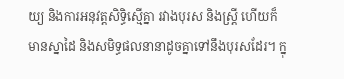យ្យ និងការអនុវត្តសិទ្ធិស្មើគ្នា រវាងបុរស និងស្ត្រី ហើយក៏មានស្នាដៃ និងសមិទ្ធផលនានាដូចគ្នាទៅនឹងបុរសដែរ។ ក្នុ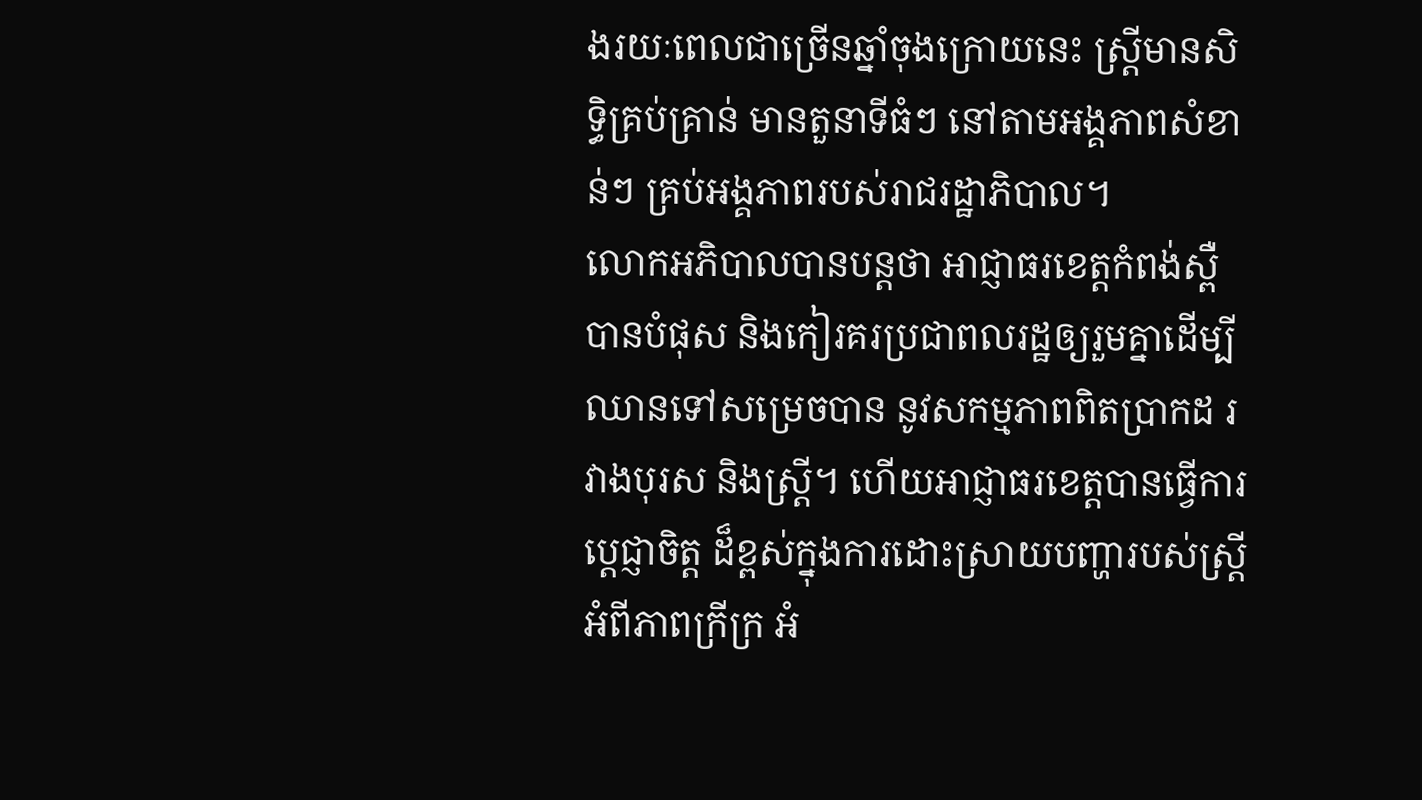ងរយៈពេលជាច្រើនឆ្នាំចុងក្រោយនេះ ស្ត្រីមានសិទ្ធិគ្រប់គ្រាន់ មានតួនាទីធំៗ នៅតាមអង្គភាពសំខាន់ៗ គ្រប់អង្គភាពរបស់រាជរដ្ឋាភិបាល។
លោកអភិបាលបានបន្តថា អាជ្ញាធរខេត្តកំពង់ស្ពឺ បានបំផុស និងកៀរគរប្រជាពលរដ្ឋឲ្យរួមគ្នាដើម្បីឈានទៅសម្រេចបាន នូវសកម្មភាពពិតប្រាកដ រវាងបុរស និងស្ត្រី។ ហើយអាជ្ញាធរខេត្តបានធ្វើការប្តេជ្ញាចិត្ត ដ៏ខ្ពស់ក្នុងការដោះស្រាយបញ្ហារបស់ស្ត្រី អំពីភាពក្រីក្រ អំ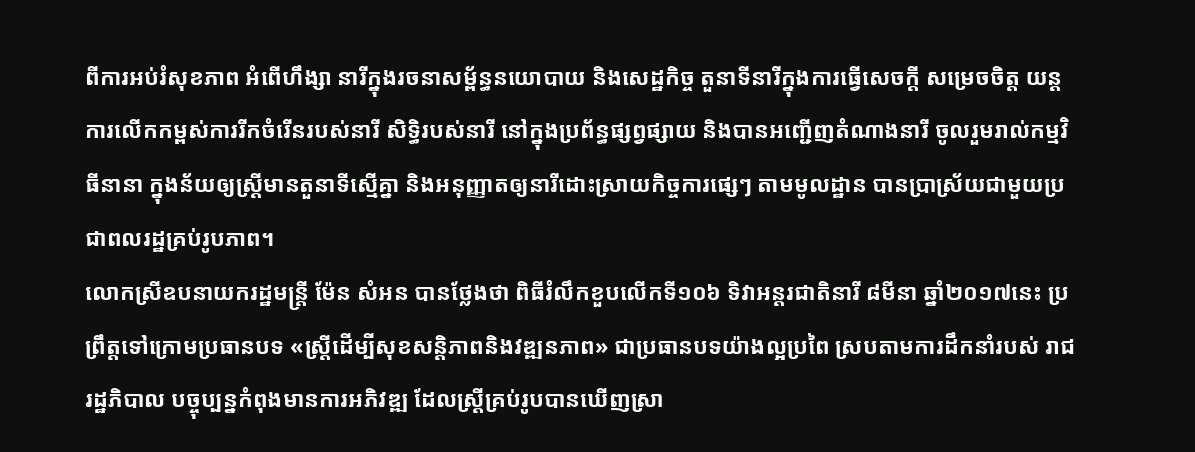ពីការអប់រំសុខភាព អំពើហឹង្សា នារីក្នុងរចនាសម្ព័ន្ធនយោបាយ និងសេដ្ឋកិច្ច តួនាទីនារីក្នុងការធ្វើសេចក្តី សម្រេចចិត្ត យន្តការលើកកម្ពស់ការរីកចំរើនរបស់នារី សិទ្ធិរបស់នារី នៅក្នុងប្រព័ន្ធផ្សព្វផ្សាយ និងបានអញ្ជើញតំណាងនារី ចូលរួមរាល់កម្មវិធីនានា ក្នុងន័យឲ្យស្រ្តីមានតួនាទីស្មើគ្នា និងអនុញ្ញាតឲ្យនារីដោះស្រាយកិច្ចការផ្សេៗ តាមមូលដ្ឋាន បានប្រាស្រ័យជាមួយប្រជាពលរដ្ឋគ្រប់រូបភាព។
លោកស្រីឧបនាយករដ្ឋមន្ត្រី ម៉ែន សំអន បានថ្លែងថា ពិធីរំលឹកខួបលើកទី១០៦ ទិវាអន្តរជាតិនារី ៨មីនា ឆ្នាំ២០១៧នេះ ប្រព្រឹត្តទៅក្រោមប្រធានបទ «ស្ត្រីដើម្បីសុខសន្តិភាពនិងវឌ្ឍនភាព» ជាប្រធានបទយ៉ាងល្អប្រពៃ ស្របតាមការដឹកនាំរបស់ រាជរដ្ឋភិបាល បច្ចុប្បន្នកំពុងមានការអភិវឌ្ឍ ដែលស្ត្រីគ្រប់រូបបានឃើញស្រា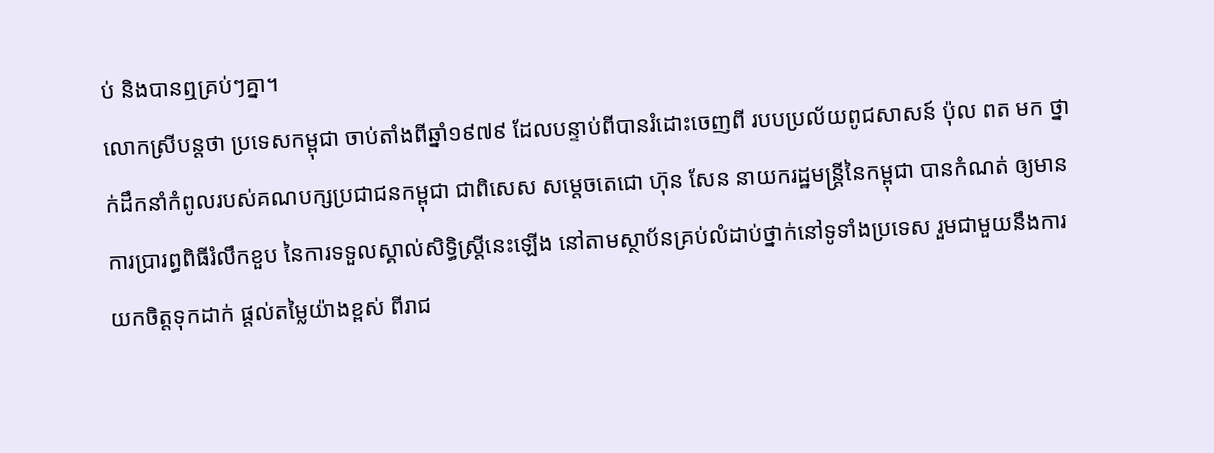ប់ និងបានឮគ្រប់ៗគ្នា។
លោកស្រីបន្តថា ប្រទេសកម្ពុជា ចាប់តាំងពីឆ្នាំ១៩៧៩ ដែលបន្ទាប់ពីបានរំដោះចេញពី របបប្រល័យពូជសាសន៍ ប៉ុល ពត មក ថ្នាក់ដឹកនាំកំពូលរបស់គណបក្សប្រជាជនកម្ពុជា ជាពិសេស សម្តេចតេជោ ហ៊ុន សែន នាយករដ្ឋមន្ត្រីនៃកម្ពុជា បានកំណត់ ឲ្យមានការប្រារព្ធពិធីរំលឹកខួប នៃការទទួលស្គាល់សិទ្ធិស្ត្រីនេះឡើង នៅតាមស្ថាប័នគ្រប់លំដាប់ថ្នាក់នៅទូទាំងប្រទេស រួមជាមួយនឹងការយកចិត្តទុកដាក់ ផ្តល់តម្លៃយ៉ាងខ្ពស់ ពីរាជ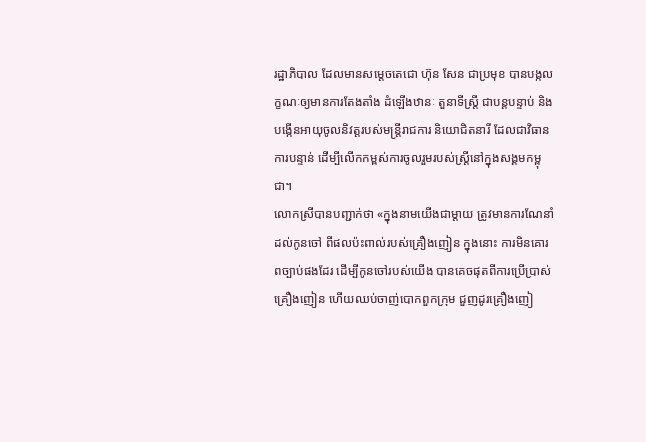រដ្ឋាភិបាល ដែលមានសម្តេចតេជោ ហ៊ុន សែន ជាប្រមុខ បានបង្កលក្ខណៈឲ្យមានការតែងតាំង ដំឡើងឋានៈ តួនាទីស្ត្រី ជាបន្តបន្ទាប់ និងបង្កើនអាយុចូលនិវត្តរបស់មន្ត្រីរាជការ និយោជិតនារី ដែលជាវិធានការបន្ទាន់ ដើម្បីលើកកម្ពស់ការចូលរួមរបស់ស្ត្រីនៅក្នុងសង្គមកម្ពុជា។
លោកស្រីបានបញ្ជាក់ថា «ក្នុងនាមយើងជាម្តាយ ត្រូវមានការណែនាំដល់កូនចៅ ពីផលប៉ះពាល់របស់គ្រឿងញៀន ក្នុងនោះ ការមិនគោរពច្បាប់ផងដែរ ដើម្បីកូនចៅរបស់យើង បានគេចផុតពីការប្រើប្រាស់គ្រឿងញៀន ហើយឈប់ចាញ់បោកពួកក្រុម ជួញដូរគ្រឿងញៀ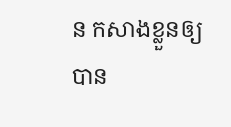ន កសាងខ្លួនឲ្យបាន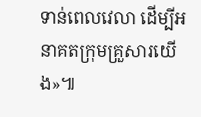ទាន់ពេលវេលា ដើម្បីអនាគតក្រុមគ្រួសារយើង»៕